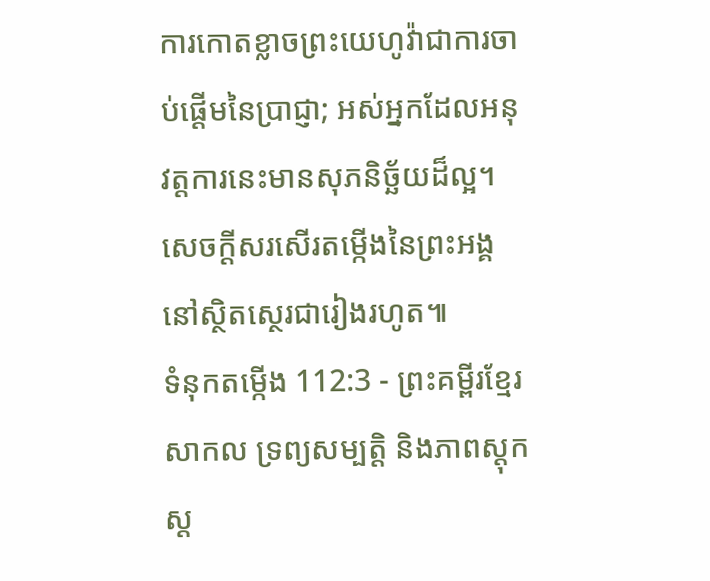ការកោតខ្លាចព្រះយេហូវ៉ាជាការចាប់ផ្ដើមនៃប្រាជ្ញា; អស់អ្នកដែលអនុវត្តការនេះមានសុភនិច្ឆ័យដ៏ល្អ។ សេចក្ដីសរសើរតម្កើងនៃព្រះអង្គ នៅស្ថិតស្ថេរជារៀងរហូត៕
ទំនុកតម្កើង 112:3 - ព្រះគម្ពីរខ្មែរសាកល ទ្រព្យសម្បត្តិ និងភាពស្ដុកស្ដ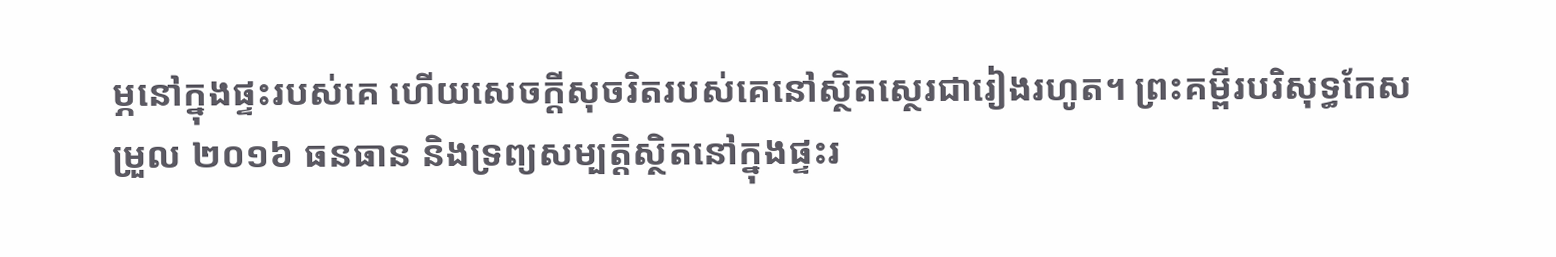ម្ភនៅក្នុងផ្ទះរបស់គេ ហើយសេចក្ដីសុចរិតរបស់គេនៅស្ថិតស្ថេរជារៀងរហូត។ ព្រះគម្ពីរបរិសុទ្ធកែសម្រួល ២០១៦ ធនធាន និងទ្រព្យសម្បត្តិស្ថិតនៅក្នុងផ្ទះរ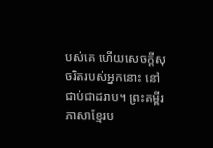បស់គេ ហើយសេចក្ដីសុចរិតរបស់អ្នកនោះ នៅជាប់ជាដរាប។ ព្រះគម្ពីរភាសាខ្មែរប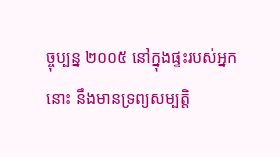ច្ចុប្បន្ន ២០០៥ នៅក្នុងផ្ទះរបស់អ្នកនោះ នឹងមានទ្រព្យសម្បត្តិ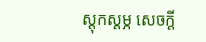ស្ដុកស្ដម្ភ សេចក្ដី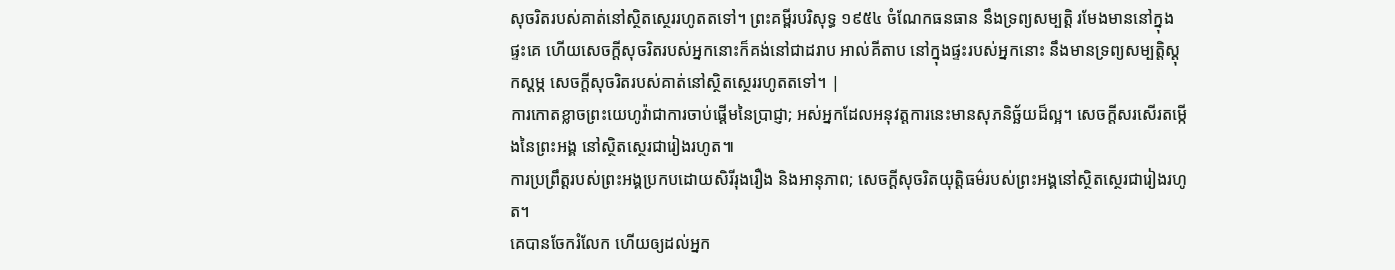សុចរិតរបស់គាត់នៅស្ថិតស្ថេររហូតតទៅ។ ព្រះគម្ពីរបរិសុទ្ធ ១៩៥៤ ចំណែកធនធាន នឹងទ្រព្យសម្បត្តិ រមែងមាននៅក្នុងផ្ទះគេ ហើយសេចក្ដីសុចរិតរបស់អ្នកនោះក៏គង់នៅជាដរាប អាល់គីតាប នៅក្នុងផ្ទះរបស់អ្នកនោះ នឹងមានទ្រព្យសម្បត្តិស្ដុកស្ដម្ភ សេចក្ដីសុចរិតរបស់គាត់នៅស្ថិតស្ថេររហូតតទៅ។ |
ការកោតខ្លាចព្រះយេហូវ៉ាជាការចាប់ផ្ដើមនៃប្រាជ្ញា; អស់អ្នកដែលអនុវត្តការនេះមានសុភនិច្ឆ័យដ៏ល្អ។ សេចក្ដីសរសើរតម្កើងនៃព្រះអង្គ នៅស្ថិតស្ថេរជារៀងរហូត៕
ការប្រព្រឹត្តរបស់ព្រះអង្គប្រកបដោយសិរីរុងរឿង និងអានុភាព; សេចក្ដីសុចរិតយុត្តិធម៌របស់ព្រះអង្គនៅស្ថិតស្ថេរជារៀងរហូត។
គេបានចែករំលែក ហើយឲ្យដល់អ្នក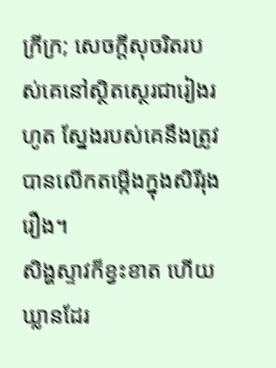ក្រីក្រ; សេចក្ដីសុចរិតរបស់គេនៅស្ថិតស្ថេរជារៀងរហូត ស្នែងរបស់គេនឹងត្រូវបានលើកតម្កើងក្នុងសិរីរុងរឿង។
សិង្ហស្ទាវក៏ខ្វះខាត ហើយឃ្លានដែរ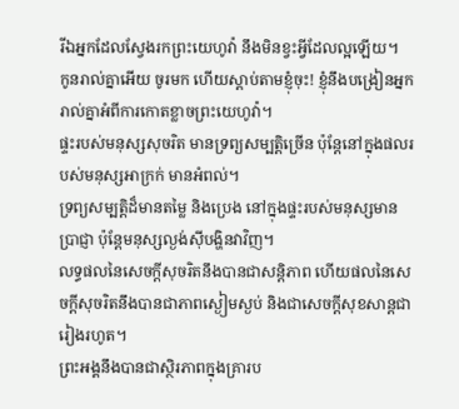រីឯអ្នកដែលស្វែងរកព្រះយេហូវ៉ា នឹងមិនខ្វះអ្វីដែលល្អឡើយ។
កូនរាល់គ្នាអើយ ចូរមក ហើយស្ដាប់តាមខ្ញុំចុះ! ខ្ញុំនឹងបង្រៀនអ្នករាល់គ្នាអំពីការកោតខ្លាចព្រះយេហូវ៉ា។
ផ្ទះរបស់មនុស្សសុចរិត មានទ្រព្យសម្បត្តិច្រើន ប៉ុន្តែនៅក្នុងផលរបស់មនុស្សអាក្រក់ មានអំពល់។
ទ្រព្យសម្បត្តិដ៏មានតម្លៃ និងប្រេង នៅក្នុងផ្ទះរបស់មនុស្សមានប្រាជ្ញា ប៉ុន្តែមនុស្សល្ងង់ស៊ីបង្ហិនវាវិញ។
លទ្ធផលនៃសេចក្ដីសុចរិតនឹងបានជាសន្តិភាព ហើយផលនៃសេចក្ដីសុចរិតនឹងបានជាភាពស្ងៀមស្ងប់ និងជាសេចក្ដីសុខសាន្តជារៀងរហូត។
ព្រះអង្គនឹងបានជាស្ថិរភាពក្នុងគ្រារប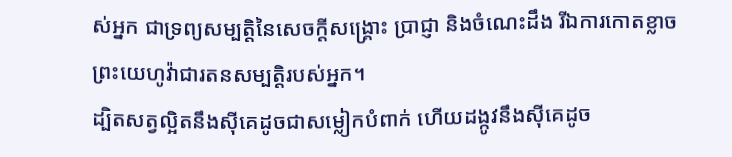ស់អ្នក ជាទ្រព្យសម្បត្តិនៃសេចក្ដីសង្គ្រោះ ប្រាជ្ញា និងចំណេះដឹង រីឯការកោតខ្លាចព្រះយេហូវ៉ាជារតនសម្បត្តិរបស់អ្នក។
ដ្បិតសត្វល្អិតនឹងស៊ីគេដូចជាសម្លៀកបំពាក់ ហើយដង្កូវនឹងស៊ីគេដូច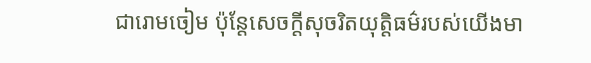ជារោមចៀម ប៉ុន្តែសេចក្ដីសុចរិតយុត្តិធម៌របស់យើងមា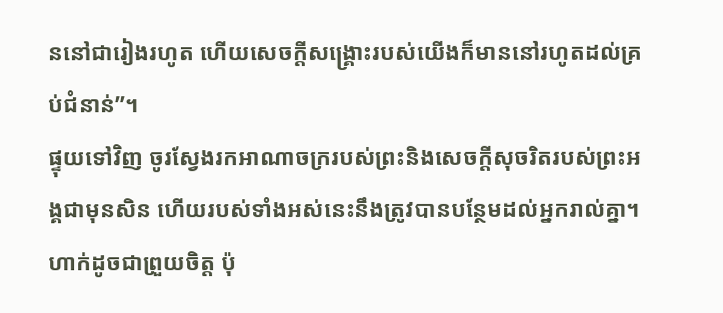ននៅជារៀងរហូត ហើយសេចក្ដីសង្គ្រោះរបស់យើងក៏មាននៅរហូតដល់គ្រប់ជំនាន់”។
ផ្ទុយទៅវិញ ចូរស្វែងរកអាណាចក្ររបស់ព្រះនិងសេចក្ដីសុចរិតរបស់ព្រះអង្គជាមុនសិន ហើយរបស់ទាំងអស់នេះនឹងត្រូវបានបន្ថែមដល់អ្នករាល់គ្នា។
ហាក់ដូចជាព្រួយចិត្ត ប៉ុ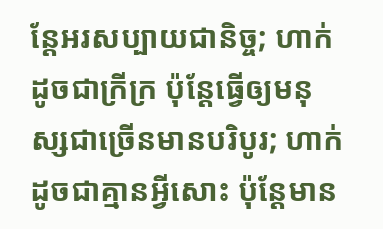ន្តែអរសប្បាយជានិច្ច; ហាក់ដូចជាក្រីក្រ ប៉ុន្តែធ្វើឲ្យមនុស្សជាច្រើនមានបរិបូរ; ហាក់ដូចជាគ្មានអ្វីសោះ ប៉ុន្តែមាន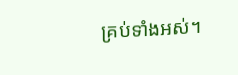គ្រប់ទាំងអស់។